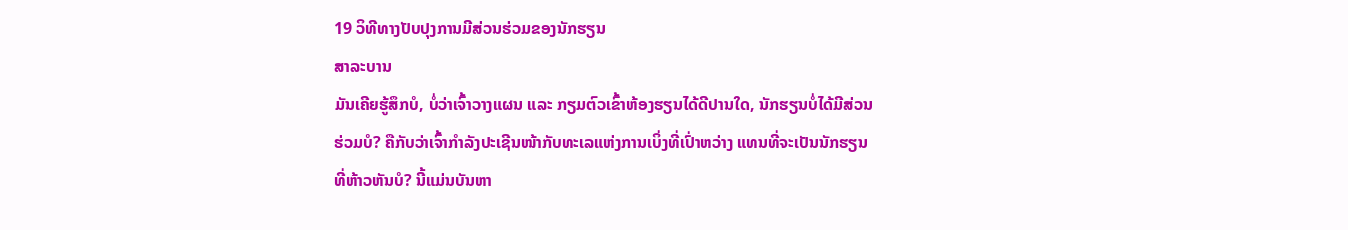19 ວິທີທາງປັບປຸງການມີສ່ວນຮ່ວມຂອງນັກຮຽນ
ສາລະບານ
ມັນເຄີຍຮູ້ສຶກບໍ, ບໍ່ວ່າເຈົ້າວາງແຜນ ແລະ ກຽມຕົວເຂົ້າຫ້ອງຮຽນໄດ້ດີປານໃດ, ນັກຮຽນບໍ່ໄດ້ມີສ່ວນຮ່ວມບໍ? ຄືກັບວ່າເຈົ້າກຳລັງປະເຊີນໜ້າກັບທະເລແຫ່ງການເບິ່ງທີ່ເປົ່າຫວ່າງ ແທນທີ່ຈະເປັນນັກຮຽນທີ່ຫ້າວຫັນບໍ? ນີ້ແມ່ນບັນຫາ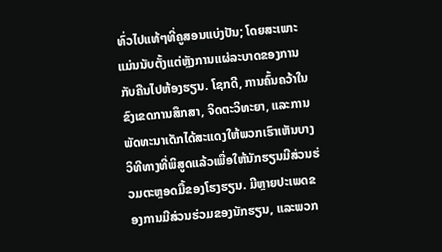ທົ່ວໄປແທ້ໆທີ່ຄູສອນແບ່ງປັນ; ໂດຍສະເພາະແມ່ນນັບຕັ້ງແຕ່ຫຼັງການແຜ່ລະບາດຂອງການກັບຄືນໄປຫ້ອງຮຽນ. ໂຊກດີ, ການຄົ້ນຄວ້າໃນຂົງເຂດການສຶກສາ, ຈິດຕະວິທະຍາ, ແລະການພັດທະນາເດັກໄດ້ສະແດງໃຫ້ພວກເຮົາເຫັນບາງວິທີທາງທີ່ພິສູດແລ້ວເພື່ອໃຫ້ນັກຮຽນມີສ່ວນຮ່ວມຕະຫຼອດມື້ຂອງໂຮງຮຽນ. ມີຫຼາຍປະເພດຂອງການມີສ່ວນຮ່ວມຂອງນັກຮຽນ, ແລະພວກ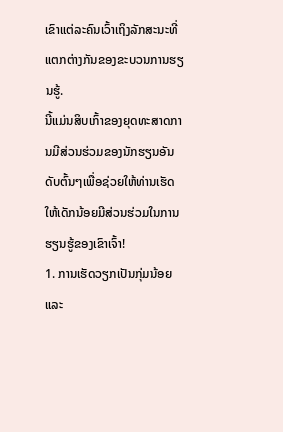ເຂົາແຕ່ລະຄົນເວົ້າເຖິງລັກສະນະທີ່ແຕກຕ່າງກັນຂອງຂະບວນການຮຽນຮູ້.
ນີ້ແມ່ນສິບເກົ້າຂອງຍຸດທະສາດການມີສ່ວນຮ່ວມຂອງນັກຮຽນອັນດັບຕົ້ນໆເພື່ອຊ່ວຍໃຫ້ທ່ານເຮັດໃຫ້ເດັກນ້ອຍມີສ່ວນຮ່ວມໃນການຮຽນຮູ້ຂອງເຂົາເຈົ້າ!
1. ການເຮັດວຽກເປັນກຸ່ມນ້ອຍ ແລະ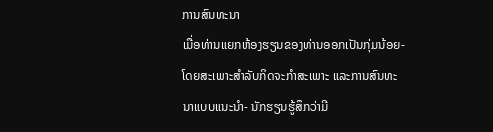ການສົນທະນາ
ເມື່ອທ່ານແຍກຫ້ອງຮຽນຂອງທ່ານອອກເປັນກຸ່ມນ້ອຍ- ໂດຍສະເພາະສໍາລັບກິດຈະກໍາສະເພາະ ແລະການສົນທະນາແບບແນະນໍາ- ນັກຮຽນຮູ້ສຶກວ່າມີ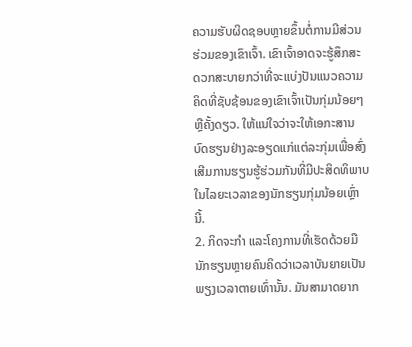ຄວາມຮັບຜິດຊອບຫຼາຍຂຶ້ນຕໍ່ການມີສ່ວນຮ່ວມຂອງເຂົາເຈົ້າ. ເຂົາເຈົ້າອາດຈະຮູ້ສຶກສະດວກສະບາຍກວ່າທີ່ຈະແບ່ງປັນແນວຄວາມຄິດທີ່ຊັບຊ້ອນຂອງເຂົາເຈົ້າເປັນກຸ່ມນ້ອຍໆ ຫຼືຄັ້ງດຽວ. ໃຫ້ແນ່ໃຈວ່າຈະໃຫ້ເອກະສານບົດຮຽນຢ່າງລະອຽດແກ່ແຕ່ລະກຸ່ມເພື່ອສົ່ງເສີມການຮຽນຮູ້ຮ່ວມກັນທີ່ມີປະສິດທິພາບໃນໄລຍະເວລາຂອງນັກຮຽນກຸ່ມນ້ອຍເຫຼົ່ານີ້.
2. ກິດຈະກຳ ແລະໂຄງການທີ່ເຮັດດ້ວຍມື
ນັກຮຽນຫຼາຍຄົນຄິດວ່າເວລາບັນຍາຍເປັນພຽງເວລາຕາຍເທົ່ານັ້ນ. ມັນສາມາດຍາກ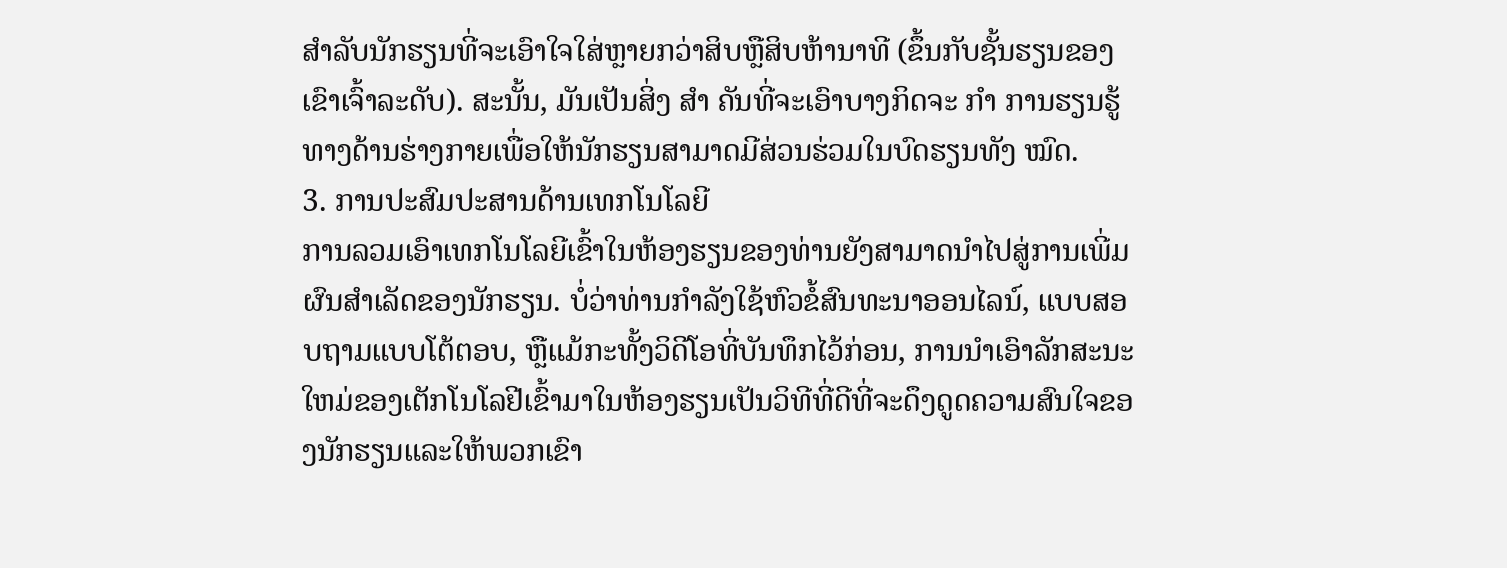ສໍາລັບນັກຮຽນທີ່ຈະເອົາໃຈໃສ່ຫຼາຍກວ່າສິບຫຼືສິບຫ້ານາທີ (ຂຶ້ນກັບຊັ້ນຮຽນຂອງເຂົາເຈົ້າລະດັບ). ສະນັ້ນ, ມັນເປັນສິ່ງ ສຳ ຄັນທີ່ຈະເອົາບາງກິດຈະ ກຳ ການຮຽນຮູ້ທາງດ້ານຮ່າງກາຍເພື່ອໃຫ້ນັກຮຽນສາມາດມີສ່ວນຮ່ວມໃນບົດຮຽນທັງ ໝົດ.
3. ການປະສົມປະສານດ້ານເທກໂນໂລຍີ
ການລວມເອົາເທກໂນໂລຍີເຂົ້າໃນຫ້ອງຮຽນຂອງທ່ານຍັງສາມາດນໍາໄປສູ່ການເພີ່ມຜົນສໍາເລັດຂອງນັກຮຽນ. ບໍ່ວ່າທ່ານກໍາລັງໃຊ້ຫົວຂໍ້ສົນທະນາອອນໄລນ໌, ແບບສອບຖາມແບບໂຕ້ຕອບ, ຫຼືແມ້ກະທັ້ງວິດີໂອທີ່ບັນທຶກໄວ້ກ່ອນ, ການນໍາເອົາລັກສະນະໃຫມ່ຂອງເຕັກໂນໂລຢີເຂົ້າມາໃນຫ້ອງຮຽນເປັນວິທີທີ່ດີທີ່ຈະດຶງດູດຄວາມສົນໃຈຂອງນັກຮຽນແລະໃຫ້ພວກເຂົາ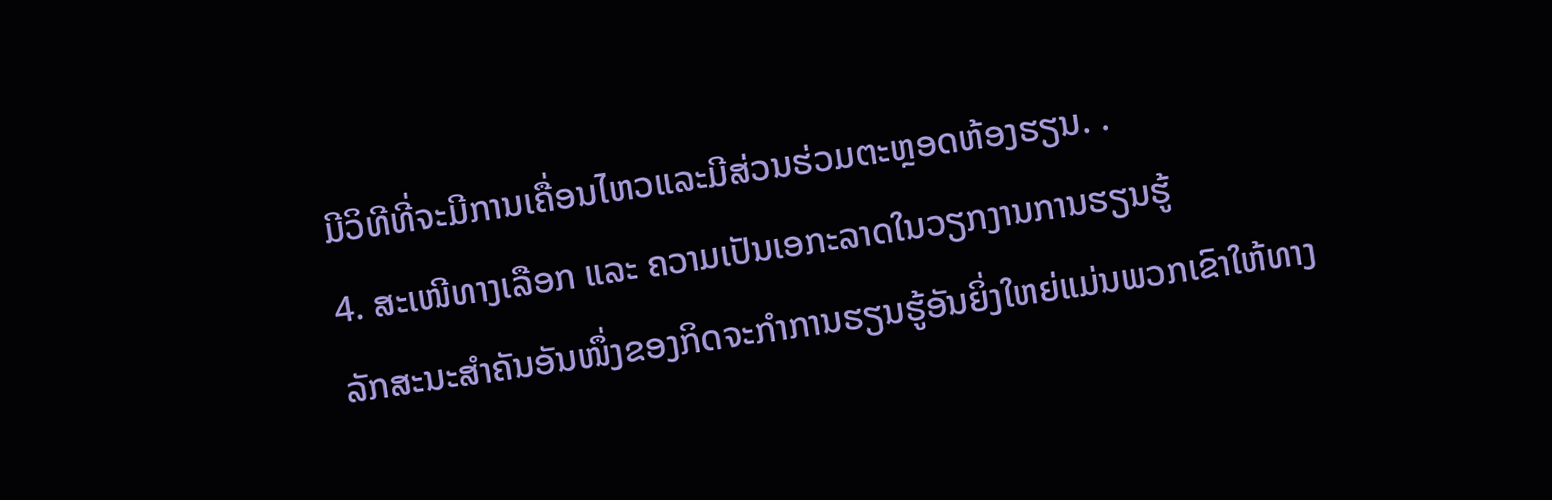ມີວິທີທີ່ຈະມີການເຄື່ອນໄຫວແລະມີສ່ວນຮ່ວມຕະຫຼອດຫ້ອງຮຽນ. .
4. ສະເໜີທາງເລືອກ ແລະ ຄວາມເປັນເອກະລາດໃນວຽກງານການຮຽນຮູ້
ລັກສະນະສຳຄັນອັນໜຶ່ງຂອງກິດຈະກຳການຮຽນຮູ້ອັນຍິ່ງໃຫຍ່ແມ່ນພວກເຂົາໃຫ້ທາງ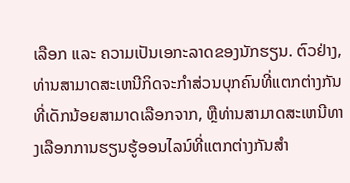ເລືອກ ແລະ ຄວາມເປັນເອກະລາດຂອງນັກຮຽນ. ຕົວຢ່າງ, ທ່ານສາມາດສະເຫນີກິດຈະກໍາສ່ວນບຸກຄົນທີ່ແຕກຕ່າງກັນທີ່ເດັກນ້ອຍສາມາດເລືອກຈາກ, ຫຼືທ່ານສາມາດສະເຫນີທາງເລືອກການຮຽນຮູ້ອອນໄລນ໌ທີ່ແຕກຕ່າງກັນສໍາ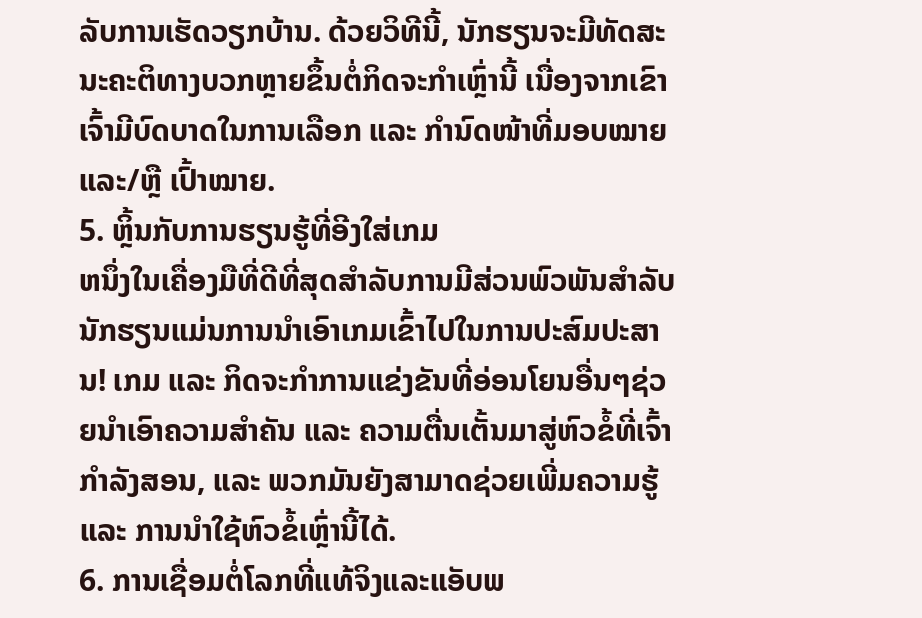ລັບການເຮັດວຽກບ້ານ. ດ້ວຍວິທີນີ້, ນັກຮຽນຈະມີທັດສະນະຄະຕິທາງບວກຫຼາຍຂຶ້ນຕໍ່ກິດຈະກຳເຫຼົ່ານີ້ ເນື່ອງຈາກເຂົາເຈົ້າມີບົດບາດໃນການເລືອກ ແລະ ກຳນົດໜ້າທີ່ມອບໝາຍ ແລະ/ຫຼື ເປົ້າໝາຍ.
5. ຫຼິ້ນກັບການຮຽນຮູ້ທີ່ອີງໃສ່ເກມ
ຫນຶ່ງໃນເຄື່ອງມືທີ່ດີທີ່ສຸດສໍາລັບການມີສ່ວນພົວພັນສໍາລັບນັກຮຽນແມ່ນການນໍາເອົາເກມເຂົ້າໄປໃນການປະສົມປະສານ! ເກມ ແລະ ກິດຈະກຳການແຂ່ງຂັນທີ່ອ່ອນໂຍນອື່ນໆຊ່ວຍນຳເອົາຄວາມສຳຄັນ ແລະ ຄວາມຕື່ນເຕັ້ນມາສູ່ຫົວຂໍ້ທີ່ເຈົ້າກຳລັງສອນ, ແລະ ພວກມັນຍັງສາມາດຊ່ວຍເພີ່ມຄວາມຮູ້ ແລະ ການນຳໃຊ້ຫົວຂໍ້ເຫຼົ່ານີ້ໄດ້.
6. ການເຊື່ອມຕໍ່ໂລກທີ່ແທ້ຈິງແລະແອັບພ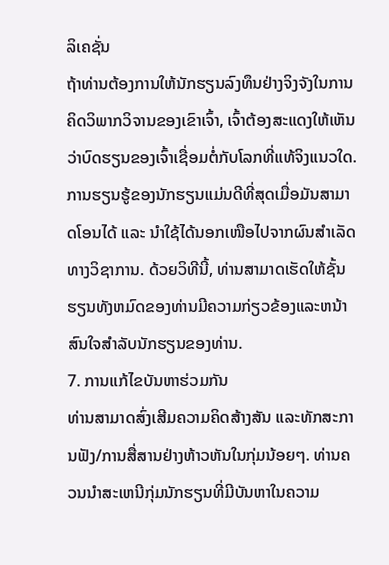ລິເຄຊັ່ນ
ຖ້າທ່ານຕ້ອງການໃຫ້ນັກຮຽນລົງທຶນຢ່າງຈິງຈັງໃນການຄິດວິພາກວິຈານຂອງເຂົາເຈົ້າ, ເຈົ້າຕ້ອງສະແດງໃຫ້ເຫັນວ່າບົດຮຽນຂອງເຈົ້າເຊື່ອມຕໍ່ກັບໂລກທີ່ແທ້ຈິງແນວໃດ. ການຮຽນຮູ້ຂອງນັກຮຽນແມ່ນດີທີ່ສຸດເມື່ອມັນສາມາດໂອນໄດ້ ແລະ ນຳໃຊ້ໄດ້ນອກເໜືອໄປຈາກຜົນສຳເລັດທາງວິຊາການ. ດ້ວຍວິທີນີ້, ທ່ານສາມາດເຮັດໃຫ້ຊັ້ນຮຽນທັງຫມົດຂອງທ່ານມີຄວາມກ່ຽວຂ້ອງແລະຫນ້າສົນໃຈສໍາລັບນັກຮຽນຂອງທ່ານ.
7. ການແກ້ໄຂບັນຫາຮ່ວມກັນ
ທ່ານສາມາດສົ່ງເສີມຄວາມຄິດສ້າງສັນ ແລະທັກສະການຟັງ/ການສື່ສານຢ່າງຫ້າວຫັນໃນກຸ່ມນ້ອຍໆ. ທ່ານຄວນນໍາສະເຫນີກຸ່ມນັກຮຽນທີ່ມີບັນຫາໃນຄວາມ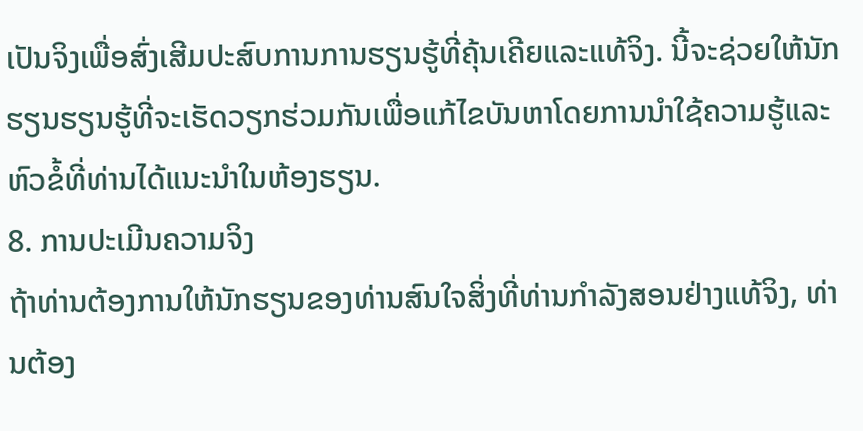ເປັນຈິງເພື່ອສົ່ງເສີມປະສົບການການຮຽນຮູ້ທີ່ຄຸ້ນເຄີຍແລະແທ້ຈິງ. ນີ້ຈະຊ່ວຍໃຫ້ນັກຮຽນຮຽນຮູ້ທີ່ຈະເຮັດວຽກຮ່ວມກັນເພື່ອແກ້ໄຂບັນຫາໂດຍການນໍາໃຊ້ຄວາມຮູ້ແລະຫົວຂໍ້ທີ່ທ່ານໄດ້ແນະນໍາໃນຫ້ອງຮຽນ.
8. ການປະເມີນຄວາມຈິງ
ຖ້າທ່ານຕ້ອງການໃຫ້ນັກຮຽນຂອງທ່ານສົນໃຈສິ່ງທີ່ທ່ານກຳລັງສອນຢ່າງແທ້ຈິງ, ທ່ານຕ້ອງ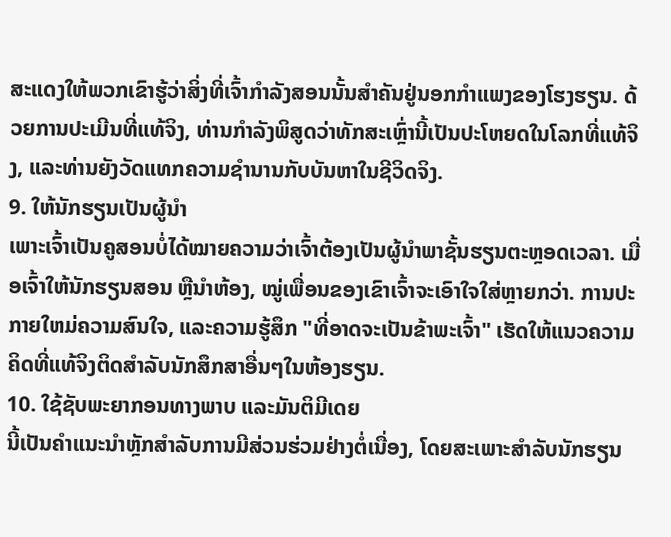ສະແດງໃຫ້ພວກເຂົາຮູ້ວ່າສິ່ງທີ່ເຈົ້າກຳລັງສອນນັ້ນສຳຄັນຢູ່ນອກກຳແພງຂອງໂຮງຮຽນ. ດ້ວຍການປະເມີນທີ່ແທ້ຈິງ, ທ່ານກໍາລັງພິສູດວ່າທັກສະເຫຼົ່ານີ້ເປັນປະໂຫຍດໃນໂລກທີ່ແທ້ຈິງ, ແລະທ່ານຍັງວັດແທກຄວາມຊໍານານກັບບັນຫາໃນຊີວິດຈິງ.
9. ໃຫ້ນັກຮຽນເປັນຜູ້ນຳ
ເພາະເຈົ້າເປັນຄູສອນບໍ່ໄດ້ໝາຍຄວາມວ່າເຈົ້າຕ້ອງເປັນຜູ້ນຳພາຊັ້ນຮຽນຕະຫຼອດເວລາ. ເມື່ອເຈົ້າໃຫ້ນັກຮຽນສອນ ຫຼືນຳຫ້ອງ, ໝູ່ເພື່ອນຂອງເຂົາເຈົ້າຈະເອົາໃຈໃສ່ຫຼາຍກວ່າ. ການປະກາຍໃຫມ່ຄວາມສົນໃຈ, ແລະຄວາມຮູ້ສຶກ "ທີ່ອາດຈະເປັນຂ້າພະເຈົ້າ" ເຮັດໃຫ້ແນວຄວາມຄິດທີ່ແທ້ຈິງຕິດສໍາລັບນັກສຶກສາອື່ນໆໃນຫ້ອງຮຽນ.
10. ໃຊ້ຊັບພະຍາກອນທາງພາບ ແລະມັນຕິມີເດຍ
ນີ້ເປັນຄຳແນະນຳຫຼັກສຳລັບການມີສ່ວນຮ່ວມຢ່າງຕໍ່ເນື່ອງ, ໂດຍສະເພາະສຳລັບນັກຮຽນ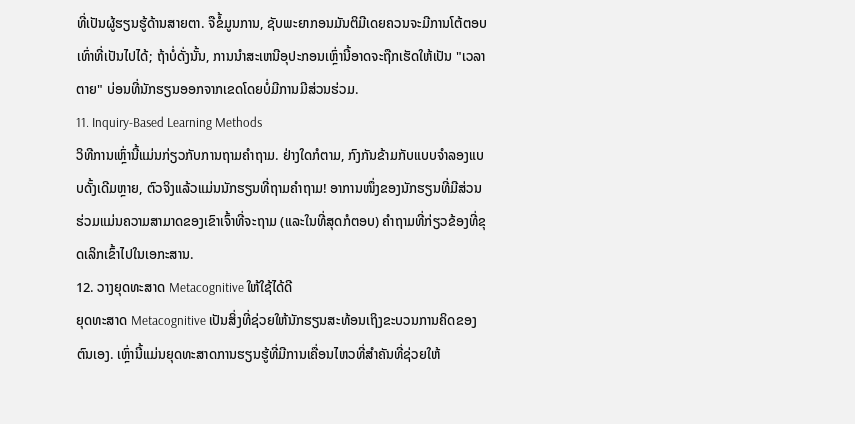ທີ່ເປັນຜູ້ຮຽນຮູ້ດ້ານສາຍຕາ. ຈືຂໍ້ມູນການ, ຊັບພະຍາກອນມັນຕິມີເດຍຄວນຈະມີການໂຕ້ຕອບເທົ່າທີ່ເປັນໄປໄດ້; ຖ້າບໍ່ດັ່ງນັ້ນ, ການນໍາສະເຫນີອຸປະກອນເຫຼົ່ານີ້ອາດຈະຖືກເຮັດໃຫ້ເປັນ "ເວລາຕາຍ" ບ່ອນທີ່ນັກຮຽນອອກຈາກເຂດໂດຍບໍ່ມີການມີສ່ວນຮ່ວມ.
11. Inquiry-Based Learning Methods
ວິທີການເຫຼົ່ານີ້ແມ່ນກ່ຽວກັບການຖາມຄໍາຖາມ. ຢ່າງໃດກໍຕາມ, ກົງກັນຂ້າມກັບແບບຈໍາລອງແບບດັ້ງເດີມຫຼາຍ, ຕົວຈິງແລ້ວແມ່ນນັກຮຽນທີ່ຖາມຄໍາຖາມ! ອາການໜຶ່ງຂອງນັກຮຽນທີ່ມີສ່ວນຮ່ວມແມ່ນຄວາມສາມາດຂອງເຂົາເຈົ້າທີ່ຈະຖາມ (ແລະໃນທີ່ສຸດກໍຕອບ) ຄໍາຖາມທີ່ກ່ຽວຂ້ອງທີ່ຂຸດເລິກເຂົ້າໄປໃນເອກະສານ.
12. ວາງຍຸດທະສາດ Metacognitive ໃຫ້ໃຊ້ໄດ້ດີ
ຍຸດທະສາດ Metacognitive ເປັນສິ່ງທີ່ຊ່ວຍໃຫ້ນັກຮຽນສະທ້ອນເຖິງຂະບວນການຄິດຂອງຕົນເອງ. ເຫຼົ່ານີ້ແມ່ນຍຸດທະສາດການຮຽນຮູ້ທີ່ມີການເຄື່ອນໄຫວທີ່ສໍາຄັນທີ່ຊ່ວຍໃຫ້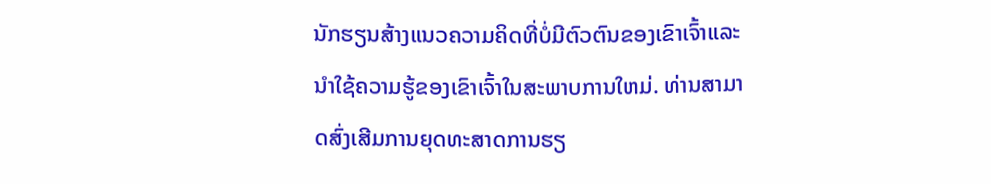ນັກຮຽນສ້າງແນວຄວາມຄິດທີ່ບໍ່ມີຕົວຕົນຂອງເຂົາເຈົ້າແລະນໍາໃຊ້ຄວາມຮູ້ຂອງເຂົາເຈົ້າໃນສະພາບການໃຫມ່. ທ່ານສາມາດສົ່ງເສີມການຍຸດທະສາດການຮຽ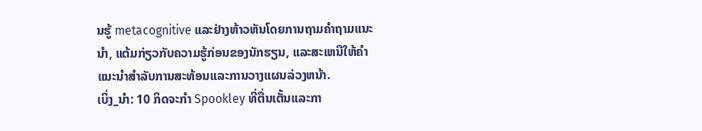ນຮູ້ metacognitive ແລະຢ່າງຫ້າວຫັນໂດຍການຖາມຄໍາຖາມແນະນໍາ, ແຕ້ມກ່ຽວກັບຄວາມຮູ້ກ່ອນຂອງນັກຮຽນ, ແລະສະເຫນີໃຫ້ຄໍາແນະນໍາສໍາລັບການສະທ້ອນແລະການວາງແຜນລ່ວງຫນ້າ.
ເບິ່ງ_ນຳ: 10 ກິດຈະກໍາ Spookley ທີ່ຕື່ນເຕັ້ນແລະກາ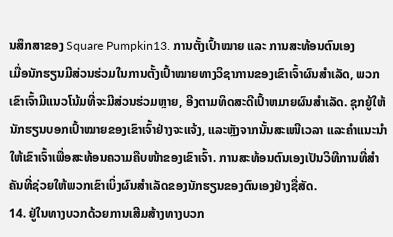ນສຶກສາຂອງ Square Pumpkin13. ການຕັ້ງເປົ້າໝາຍ ແລະ ການສະທ້ອນຕົນເອງ
ເມື່ອນັກຮຽນມີສ່ວນຮ່ວມໃນການຕັ້ງເປົ້າໝາຍທາງວິຊາການຂອງເຂົາເຈົ້າຜົນສໍາເລັດ, ພວກເຂົາເຈົ້າມີແນວໂນ້ມທີ່ຈະມີສ່ວນຮ່ວມຫຼາຍ, ອີງຕາມທິດສະດີເປົ້າຫມາຍຜົນສໍາເລັດ. ຊຸກຍູ້ໃຫ້ນັກຮຽນບອກເປົ້າໝາຍຂອງເຂົາເຈົ້າຢ່າງຈະແຈ້ງ, ແລະຫຼັງຈາກນັ້ນສະເໜີເວລາ ແລະຄຳແນະນຳໃຫ້ເຂົາເຈົ້າເພື່ອສະທ້ອນຄວາມຄືບໜ້າຂອງເຂົາເຈົ້າ. ການສະທ້ອນຕົນເອງເປັນວິທີການທີ່ສໍາຄັນທີ່ຊ່ວຍໃຫ້ພວກເຂົາເບິ່ງຜົນສໍາເລັດຂອງນັກຮຽນຂອງຕົນເອງຢ່າງຊື່ສັດ.
14. ຢູ່ໃນທາງບວກດ້ວຍການເສີມສ້າງທາງບວກ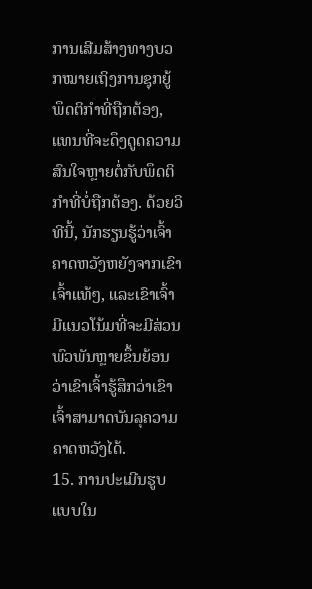ການເສີມສ້າງທາງບວກໝາຍເຖິງການຊຸກຍູ້ພຶດຕິກຳທີ່ຖືກຕ້ອງ, ແທນທີ່ຈະດຶງດູດຄວາມສົນໃຈຫຼາຍຕໍ່ກັບພຶດຕິກຳທີ່ບໍ່ຖືກຕ້ອງ. ດ້ວຍວິທີນີ້, ນັກຮຽນຮູ້ວ່າເຈົ້າຄາດຫວັງຫຍັງຈາກເຂົາເຈົ້າແທ້ໆ, ແລະເຂົາເຈົ້າມີແນວໂນ້ມທີ່ຈະມີສ່ວນພົວພັນຫຼາຍຂຶ້ນຍ້ອນວ່າເຂົາເຈົ້າຮູ້ສຶກວ່າເຂົາເຈົ້າສາມາດບັນລຸຄວາມຄາດຫວັງໄດ້.
15. ການປະເມີນຮູບແບບໃນ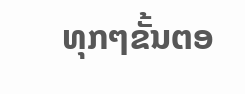ທຸກໆຂັ້ນຕອ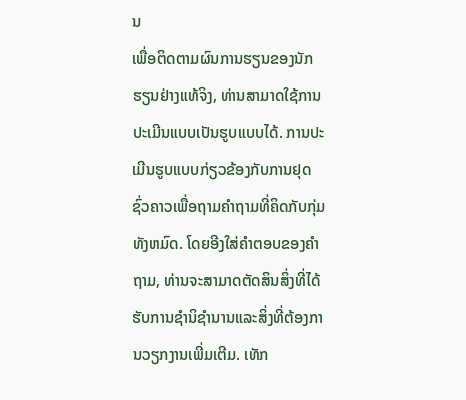ນ
ເພື່ອຕິດຕາມຜົນການຮຽນຂອງນັກຮຽນຢ່າງແທ້ຈິງ, ທ່ານສາມາດໃຊ້ການປະເມີນແບບເປັນຮູບແບບໄດ້. ການປະເມີນຮູບແບບກ່ຽວຂ້ອງກັບການຢຸດຊົ່ວຄາວເພື່ອຖາມຄໍາຖາມທີ່ຄິດກັບກຸ່ມທັງຫມົດ. ໂດຍອີງໃສ່ຄໍາຕອບຂອງຄໍາຖາມ, ທ່ານຈະສາມາດຕັດສິນສິ່ງທີ່ໄດ້ຮັບການຊໍານິຊໍານານແລະສິ່ງທີ່ຕ້ອງການວຽກງານເພີ່ມເຕີມ. ເທັກ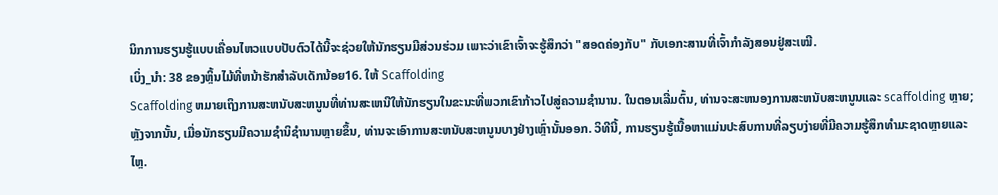ນິກການຮຽນຮູ້ແບບເຄື່ອນໄຫວແບບປັບຕົວໄດ້ນີ້ຈະຊ່ວຍໃຫ້ນັກຮຽນມີສ່ວນຮ່ວມ ເພາະວ່າເຂົາເຈົ້າຈະຮູ້ສຶກວ່າ "ສອດຄ່ອງກັບ" ກັບເອກະສານທີ່ເຈົ້າກຳລັງສອນຢູ່ສະເໝີ.
ເບິ່ງ_ນຳ: 38 ຂອງຫຼິ້ນໄມ້ທີ່ຫນ້າຮັກສໍາລັບເດັກນ້ອຍ16. ໃຫ້ Scaffolding
Scaffolding ຫມາຍເຖິງການສະຫນັບສະຫນູນທີ່ທ່ານສະເຫນີໃຫ້ນັກຮຽນໃນຂະນະທີ່ພວກເຂົາກ້າວໄປສູ່ຄວາມຊໍານານ. ໃນຕອນເລີ່ມຕົ້ນ, ທ່ານຈະສະຫນອງການສະຫນັບສະຫນູນແລະ scaffolding ຫຼາຍ;ຫຼັງຈາກນັ້ນ, ເມື່ອນັກຮຽນມີຄວາມຊໍານິຊໍານານຫຼາຍຂຶ້ນ, ທ່ານຈະເອົາການສະຫນັບສະຫນູນບາງຢ່າງເຫຼົ່ານັ້ນອອກ. ວິທີນີ້, ການຮຽນຮູ້ເນື້ອຫາແມ່ນປະສົບການທີ່ລຽບງ່າຍທີ່ມີຄວາມຮູ້ສຶກທໍາມະຊາດຫຼາຍແລະໄຫຼ.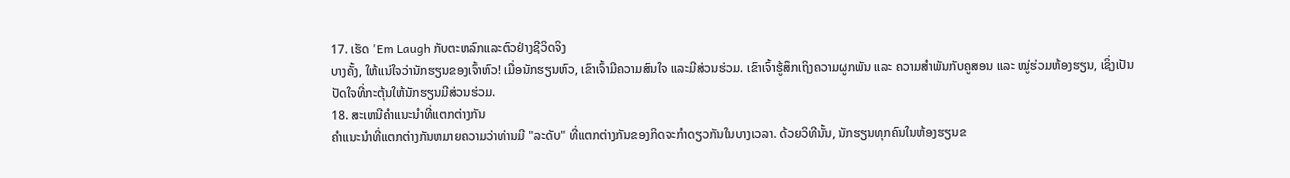17. ເຮັດ 'Em Laugh ກັບຕະຫລົກແລະຕົວຢ່າງຊີວິດຈິງ
ບາງຄັ້ງ, ໃຫ້ແນ່ໃຈວ່ານັກຮຽນຂອງເຈົ້າຫົວ! ເມື່ອນັກຮຽນຫົວ, ເຂົາເຈົ້າມີຄວາມສົນໃຈ ແລະມີສ່ວນຮ່ວມ. ເຂົາເຈົ້າຮູ້ສຶກເຖິງຄວາມຜູກພັນ ແລະ ຄວາມສຳພັນກັບຄູສອນ ແລະ ໝູ່ຮ່ວມຫ້ອງຮຽນ, ເຊິ່ງເປັນປັດໃຈທີ່ກະຕຸ້ນໃຫ້ນັກຮຽນມີສ່ວນຮ່ວມ.
18. ສະເຫນີຄໍາແນະນໍາທີ່ແຕກຕ່າງກັນ
ຄໍາແນະນໍາທີ່ແຕກຕ່າງກັນຫມາຍຄວາມວ່າທ່ານມີ "ລະດັບ" ທີ່ແຕກຕ່າງກັນຂອງກິດຈະກໍາດຽວກັນໃນບາງເວລາ. ດ້ວຍວິທີນັ້ນ, ນັກຮຽນທຸກຄົນໃນຫ້ອງຮຽນຂ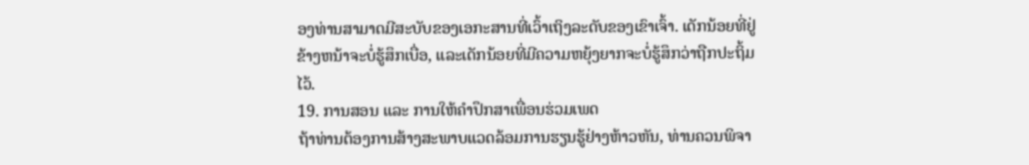ອງທ່ານສາມາດມີສະບັບຂອງເອກະສານທີ່ເວົ້າເຖິງລະດັບຂອງເຂົາເຈົ້າ. ເດັກນ້ອຍທີ່ຢູ່ຂ້າງຫນ້າຈະບໍ່ຮູ້ສຶກເບື່ອ, ແລະເດັກນ້ອຍທີ່ມີຄວາມຫຍຸ້ງຍາກຈະບໍ່ຮູ້ສຶກວ່າຖືກປະຖິ້ມໄວ້.
19. ການສອນ ແລະ ການໃຫ້ຄຳປຶກສາເພື່ອນຮ່ວມເພດ
ຖ້າທ່ານຕ້ອງການສ້າງສະພາບແວດລ້ອມການຮຽນຮູ້ຢ່າງຫ້າວຫັນ, ທ່ານຄວນພິຈາ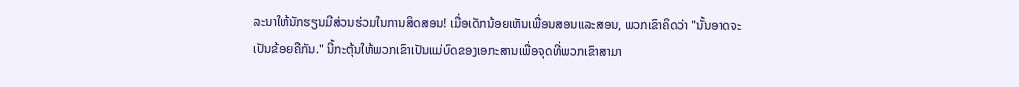ລະນາໃຫ້ນັກຮຽນມີສ່ວນຮ່ວມໃນການສິດສອນ! ເມື່ອເດັກນ້ອຍເຫັນເພື່ອນສອນແລະສອນ, ພວກເຂົາຄິດວ່າ "ນັ້ນອາດຈະເປັນຂ້ອຍຄືກັນ." ນີ້ກະຕຸ້ນໃຫ້ພວກເຂົາເປັນແມ່ບົດຂອງເອກະສານເພື່ອຈຸດທີ່ພວກເຂົາສາມາ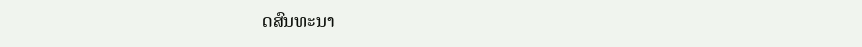ດສົນທະນາ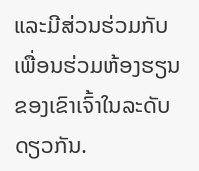ແລະມີສ່ວນຮ່ວມກັບເພື່ອນຮ່ວມຫ້ອງຮຽນຂອງເຂົາເຈົ້າໃນລະດັບດຽວກັນ.